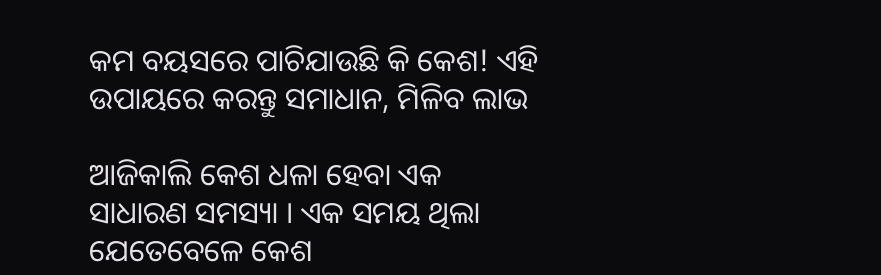କମ ବୟସରେ ପାଚିଯାଉଛି କି କେଶ! ଏହି ଉପାୟରେ କରନ୍ତୁ ସମାଧାନ, ମିଳିବ ଲାଭ

ଆଜିକାଲି କେଶ ଧଳା ହେବା ଏକ ସାଧାରଣ ସମସ୍ୟା । ଏକ ସମୟ ଥିଲା ଯେତେବେଳେ କେଶ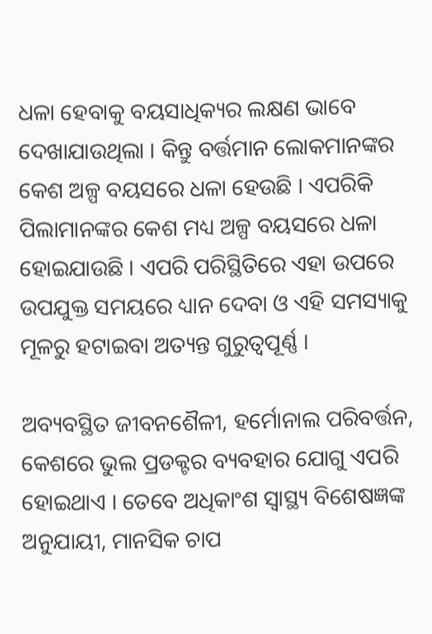ଧଳା ହେବାକୁ ବୟସାଧିକ୍ୟର ଲକ୍ଷଣ ଭାବେ ଦେଖାଯାଉଥିଲା । କିନ୍ତୁ ବର୍ତ୍ତମାନ ଲୋକମାନଙ୍କର କେଶ ଅଳ୍ପ ବୟସରେ ଧଳା ହେଉଛି । ଏପରିକି ପିଲାମାନଙ୍କର କେଶ ମଧ୍ୟ ଅଳ୍ପ ବୟସରେ ଧଳା ହୋଇଯାଉଛି । ଏପରି ପରିସ୍ଥିତିରେ ଏହା ଉପରେ ଉପଯୁକ୍ତ ସମୟରେ ଧ୍ୟାନ ଦେବା ଓ ଏହି ସମସ୍ୟାକୁ ମୂଳରୁ ହଟାଇବା ଅତ୍ୟନ୍ତ ଗୁରୁତ୍ୱପୂର୍ଣ୍ଣ ।

ଅବ୍ୟବସ୍ଥିତ ଜୀବନଶୈଳୀ, ହର୍ମୋନାଲ ପରିବର୍ତ୍ତନ, କେଶରେ ଭୁଲ ପ୍ରଡକ୍ଟର ବ୍ୟବହାର ଯୋଗୁ ଏପରି ହୋଇଥାଏ । ତେବେ ଅଧିକାଂଶ ସ୍ୱାସ୍ଥ୍ୟ ବିଶେଷଜ୍ଞଙ୍କ ଅନୁଯାୟୀ, ମାନସିକ ଚାପ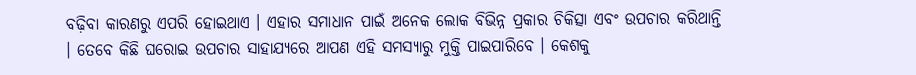ବଢ଼ିବା କାରଣରୁ ଏପରି ହୋଇଥାଏ । ଏହାର ସମାଧାନ ପାଇଁ ଅନେକ ଲୋକ ବିଭିନ୍ନ ପ୍ରକାର ଚିକିତ୍ସା ଏବଂ ଉପଚାର କରିଥାନ୍ତି । ତେବେ କିଛି ଘରୋଇ ଉପଚାର ସାହାଯ୍ୟରେ ଆପଣ ଏହି ସମସ୍ୟାରୁ ମୁକ୍ତି ପାଇପାରିବେ । କେଶକୁ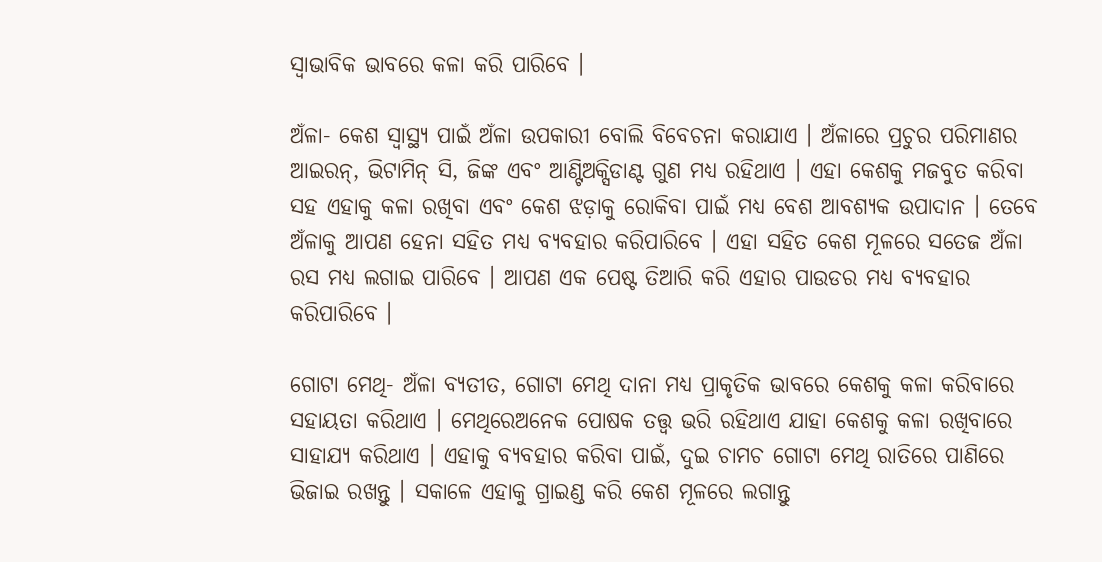ସ୍ୱାଭାବିକ ଭାବରେ କଳା କରି ପାରିବେ ।

ଅଁଳା- କେଶ ସ୍ୱାସ୍ଥ୍ୟ ପାଇଁ ଅଁଳା ଉପକାରୀ ବୋଲି ବିବେଚନା କରାଯାଏ । ଅଁଳାରେ ପ୍ରଚୁର ପରିମାଣର ଆଇରନ୍, ଭିଟାମିନ୍ ସି, ଜିଙ୍କ ଏବଂ ଆଣ୍ଟିଅକ୍ସିଡାଣ୍ଟ ଗୁଣ ମଧ୍ୟ ରହିଥାଏ । ଏହା କେଶକୁ ମଜବୁତ କରିବା ସହ ଏହାକୁ କଳା ରଖିବା ଏବଂ କେଶ ଝଡ଼ାକୁ ରୋକିବା ପାଇଁ ମଧ୍ୟ ବେଶ ଆବଶ୍ୟକ ଉପାଦାନ । ତେବେ ଅଁଳାକୁ ଆପଣ ହେନା ସହିତ ମଧ୍ୟ ବ୍ୟବହାର କରିପାରିବେ । ଏହା ସହିତ କେଶ ମୂଳରେ ସତେଜ ଅଁଳା ରସ ମଧ୍ୟ ଲଗାଇ ପାରିବେ । ଆପଣ ଏକ ପେଷ୍ଟ ତିଆରି କରି ଏହାର ପାଉଡର ମଧ୍ୟ ବ୍ୟବହାର କରିପାରିବେ ।

ଗୋଟା ମେଥି- ଅଁଳା ବ୍ୟତୀତ, ଗୋଟା ମେଥି ଦାନା ମଧ୍ୟ ପ୍ରାକୃତିକ ଭାବରେ କେଶକୁ କଳା କରିବାରେ ସହାୟତା କରିଥାଏ । ମେଥିରେଅନେକ ପୋଷକ ତତ୍ତ୍ୱ ଭରି ରହିଥାଏ ଯାହା କେଶକୁ କଳା ରଖିବାରେ ସାହାଯ୍ୟ କରିଥାଏ । ଏହାକୁ ବ୍ୟବହାର କରିବା ପାଇଁ, ଦୁଇ ଚାମଚ ଗୋଟା ମେଥି ରାତିରେ ପାଣିରେ ଭିଜାଇ ରଖନ୍ତୁ । ସକାଳେ ଏହାକୁ ଗ୍ରାଇଣ୍ଡ କରି କେଶ ମୂଳରେ ଲଗାନ୍ତୁ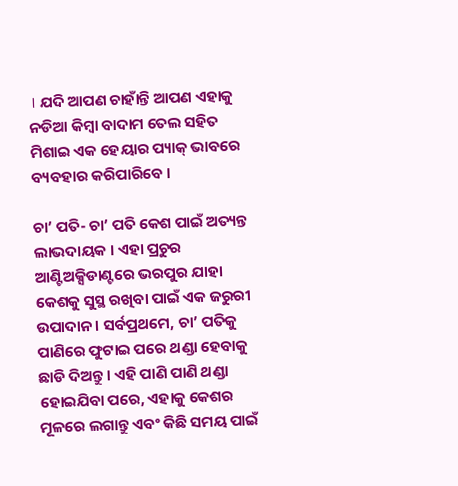। ଯଦି ଆପଣ ଚାହାଁନ୍ତି ଆପଣ ଏହାକୁ ନଡିଆ କିମ୍ବା ବାଦାମ ତେଲ ସହିତ ମିଶାଇ ଏକ ହେୟାର ପ୍ୟାକ୍ ଭାବରେ ବ୍ୟବହାର କରିପାରିବେ ।

ଚା’ ପତି- ଚା’ ପତି କେଶ ପାଇଁ ଅତ୍ୟନ୍ତ ଲାଭଦାୟକ । ଏହା ପ୍ରଚୁର ଆଣ୍ଟିଅକ୍ସିଡାଣ୍ଟରେ ଭରପୁର ଯାହା କେଶକୁ ସୁସ୍ଥ ରଖିବା ପାଇଁ ଏକ ଜରୁରୀ ଉପାଦାନ । ସର୍ବପ୍ରଥମେ, ଚା’ ପତିକୁ ପାଣିରେ ଫୁଟାଇ ପରେ ଥଣ୍ଡା ହେବାକୁ ଛାଡି ଦିଅନ୍ତୁ । ଏହି ପାଣି ପାଣି ଥଣ୍ଡା ହୋଇଯିବା ପରେ, ଏହାକୁ କେଶର ମୂଳରେ ଲଗାନ୍ତୁ ଏବଂ କିଛି ସମୟ ପାଇଁ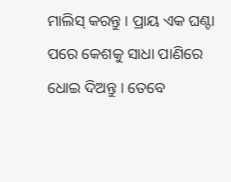ମାଲିସ୍ କରନ୍ତୁ । ପ୍ରାୟ ଏକ ଘଣ୍ଟା ପରେ କେଶକୁ ସାଧା ପାଣିରେ ଧୋଇ ଦିଅନ୍ତୁ । ତେବେ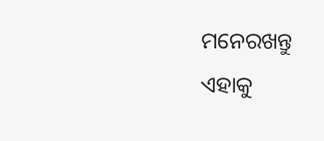ମନେରଖନ୍ତୁ ଏହାକୁ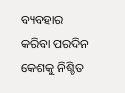ବ୍ୟବହାର କରିବା ପରଦିନ କେଶକୁ ନିଶ୍ଚିତ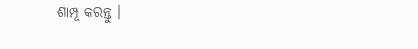ଶାମ୍ପୂ କରନ୍ତୁ ।